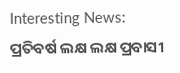Interesting News: ପ୍ରତିବର୍ଷ ଲକ୍ଷ ଲକ୍ଷ ପ୍ରବାସୀ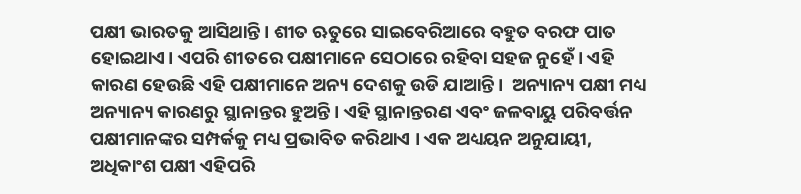ପକ୍ଷୀ ଭାରତକୁ ଆସିଥାନ୍ତି । ଶୀତ ଋତୁରେ ସାଇବେରିଆରେ ବହୁତ ବରଫ ପାତ ହୋଇଥାଏ। ଏପରି ଶୀତରେ ପକ୍ଷୀମାନେ ସେଠାରେ ରହିବା ସହଜ ନୁହେଁ। ଏହି କାରଣ ହେଉଛି ଏହି ପକ୍ଷୀମାନେ ଅନ୍ୟ ଦେଶକୁ ଉଡି ଯାଆନ୍ତି।  ଅନ୍ୟାନ୍ୟ ପକ୍ଷୀ ମଧ୍ୟ ଅନ୍ୟାନ୍ୟ କାରଣରୁ ସ୍ଥାନାନ୍ତର ହୁଅନ୍ତି। ଏହି ସ୍ଥାନାନ୍ତରଣ ଏବଂ ଜଳବାୟୁ ପରିବର୍ତ୍ତନ ପକ୍ଷୀମାନଙ୍କର ସମ୍ପର୍କକୁ ମଧ୍ୟ ପ୍ରଭାବିତ କରିଥାଏ । ଏକ ଅଧ୍ୟୟନ ଅନୁଯାୟୀ, ଅଧିକାଂଶ ପକ୍ଷୀ ଏହିପରି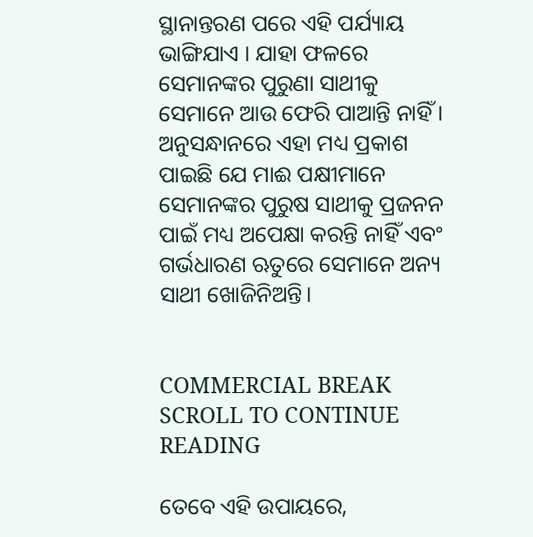ସ୍ଥାନାନ୍ତରଣ ପରେ ଏହି ପର୍ଯ୍ୟାୟ ଭାଙ୍ଗିଯାଏ । ଯାହା ଫଳରେ ସେମାନଙ୍କର ପୁରୁଣା ସାଥୀକୁ ସେମାନେ ଆଉ ଫେରି ପାଆନ୍ତି ନାହିଁ । ଅନୁସନ୍ଧାନରେ ଏହା ମଧ୍ୟ ପ୍ରକାଶ ପାଇଛି ଯେ ମାଈ ପକ୍ଷୀମାନେ ସେମାନଙ୍କର ପୁରୁଷ ସାଥୀକୁ ପ୍ରଜନନ ପାଇଁ ମଧ୍ୟ ଅପେକ୍ଷା କରନ୍ତି ନାହିଁ ଏବଂ ଗର୍ଭଧାରଣ ଋତୁରେ ସେମାନେ ଅନ୍ୟ ସାଥୀ ଖୋଜିନିଅନ୍ତି।


COMMERCIAL BREAK
SCROLL TO CONTINUE READING

ତେବେ ଏହି ଉପାୟରେ,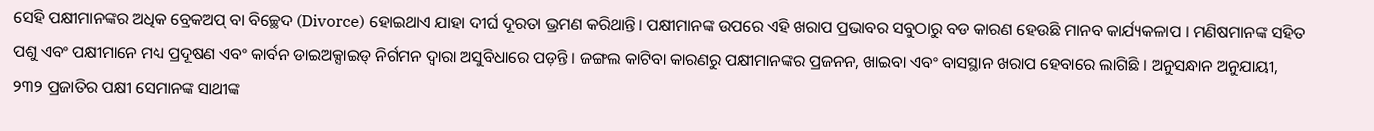ସେହି ପକ୍ଷୀମାନଙ୍କର ଅଧିକ ବ୍ରେକଅପ୍ ବା ବିଚ୍ଛେଦ (Divorce) ହୋଇଥାଏ ଯାହା ଦୀର୍ଘ ଦୂରତା ଭ୍ରମଣ କରିଥାନ୍ତି। ପକ୍ଷୀମାନଙ୍କ ଉପରେ ଏହି ଖରାପ ପ୍ରଭାବର ସବୁଠାରୁ ବଡ କାରଣ ହେଉଛି ମାନବ କାର୍ଯ୍ୟକଳାପ । ମଣିଷମାନଙ୍କ ସହିତ ପଶୁ ଏବଂ ପକ୍ଷୀମାନେ ମଧ୍ୟ ପ୍ରଦୂଷଣ ଏବଂ କାର୍ବନ ଡାଇଅକ୍ସାଇଡ୍ ନିର୍ଗମନ ଦ୍ୱାରା ଅସୁବିଧାରେ ପଡ଼ନ୍ତି । ଜଙ୍ଗଲ କାଟିବା କାରଣରୁ ପକ୍ଷୀମାନଙ୍କର ପ୍ରଜନନ, ଖାଇବା ଏବଂ ବାସସ୍ଥାନ ଖରାପ ହେବାରେ ଲାଗିଛି । ଅନୁସନ୍ଧାନ ଅନୁଯାୟୀ, ୨୩୨ ପ୍ରଜାତିର ପକ୍ଷୀ ସେମାନଙ୍କ ସାଥୀଙ୍କ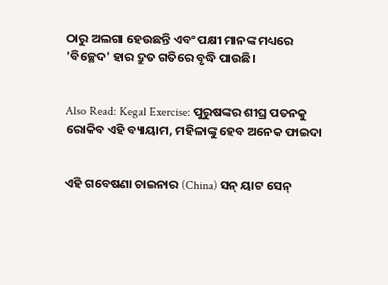ଠାରୁ ଅଲଗା ହେଉଛନ୍ତି ଏବଂ ପକ୍ଷୀ ମାନଙ୍କ ମଧ୍ୟରେ  'ବିଚ୍ଛେଦ' ହାର ଦ୍ରୁତ ଗତିରେ ବୃଦ୍ଧି ପାଉଛି।


Also Read: Kegal Exercise: ପୁରୁଷଙ୍କର ଶୀଘ୍ର ପତନକୁ ରୋକିବ ଏହି ବ୍ୟାୟାମ, ମହିଳାଙ୍କୁ ହେବ ଅନେକ ଫାଇଦା


ଏହି ଗବେଷଣା ଚାଇନାର (China) ସନ୍ ୟାଟ ସେନ୍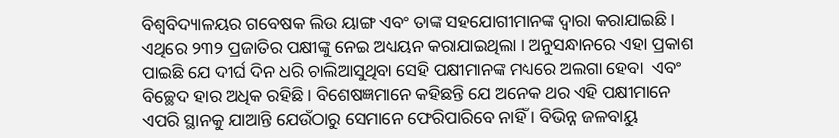ବିଶ୍ୱବିଦ୍ୟାଳୟର ଗବେଷକ ଲିଉ ୟାଙ୍ଗ ଏବଂ ତାଙ୍କ ସହଯୋଗୀମାନଙ୍କ ଦ୍ୱାରା କରାଯାଇଛି । ଏଥିରେ ୨୩୨ ପ୍ରଜାତିର ପକ୍ଷୀଙ୍କୁ ନେଇ ଅଧ୍ୟୟନ କରାଯାଇଥିଲା । ଅନୁସନ୍ଧାନରେ ଏହା ପ୍ରକାଶ ପାଇଛି ଯେ ଦୀର୍ଘ ଦିନ ଧରି ଚାଲିଆସୁଥିବା ସେହି ପକ୍ଷୀମାନଙ୍କ ମଧ୍ୟରେ ଅଲଗା ହେବା  ଏବଂ ବିଚ୍ଛେଦ ହାର ଅଧିକ ରହିଛି। ବିଶେଷଜ୍ଞମାନେ କହିଛନ୍ତି ଯେ ଅନେକ ଥର ଏହି ପକ୍ଷୀମାନେ ଏପରି ସ୍ଥାନକୁ ଯାଆନ୍ତି ଯେଉଁଠାରୁ ସେମାନେ ଫେରିପାରିବେ ନାହିଁ । ବିଭିନ୍ନ ଜଳବାୟୁ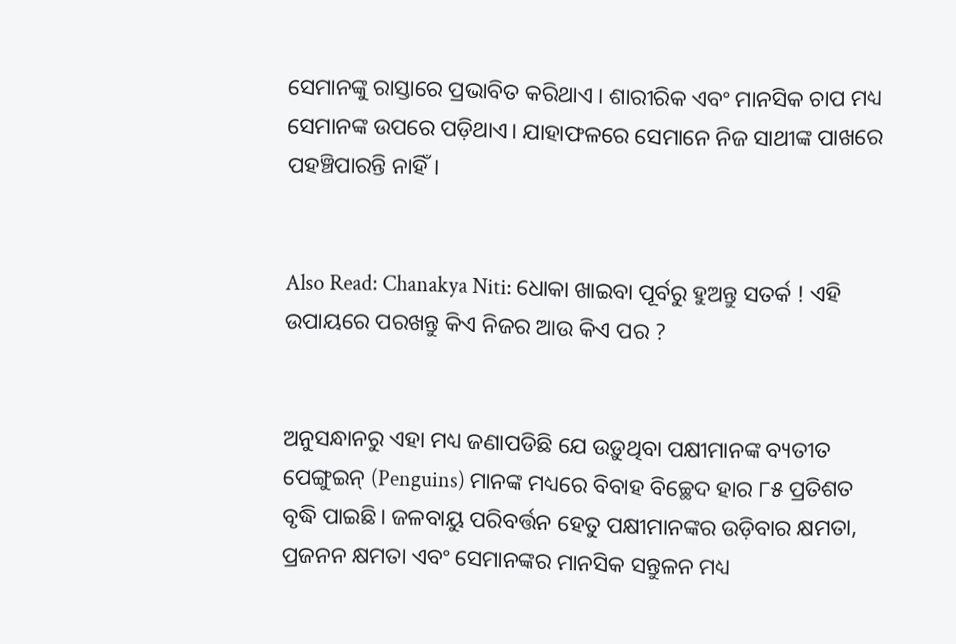ସେମାନଙ୍କୁ ରାସ୍ତାରେ ପ୍ରଭାବିତ କରିଥାଏ । ଶାରୀରିକ ଏବଂ ମାନସିକ ଚାପ ମଧ୍ୟ ସେମାନଙ୍କ ଉପରେ ପଡ଼ିଥାଏ। ଯାହାଫଳରେ ସେମାନେ ନିଜ ସାଥୀଙ୍କ ପାଖରେ ପହଞ୍ଚିପାରନ୍ତି ନାହିଁ।


Also Read: Chanakya Niti: ଧୋକା ଖାଇବା ପୂର୍ବରୁ ହୁଅନ୍ତୁ ସତର୍କ ! ଏହି ଉପାୟରେ ପରଖନ୍ତୁ କିଏ ନିଜର ଆଉ କିଏ ପର ?


ଅନୁସନ୍ଧାନରୁ ଏହା ମଧ୍ୟ ଜଣାପଡିଛି ଯେ ଉଡ଼ୁଥିବା ପକ୍ଷୀମାନଙ୍କ ବ୍ୟତୀତ ପେଙ୍ଗୁଇନ୍‌ (Penguins) ମାନଙ୍କ ମଧ୍ୟରେ ବିବାହ ବିଚ୍ଛେଦ ହାର ୮୫ ପ୍ରତିଶତ ବୃଦ୍ଧି ପାଇଛି। ଜଳବାୟୁ ପରିବର୍ତ୍ତନ ହେତୁ ପକ୍ଷୀମାନଙ୍କର ଉଡ଼ିବାର କ୍ଷମତା, ପ୍ରଜନନ କ୍ଷମତା ଏବଂ ସେମାନଙ୍କର ମାନସିକ ସନ୍ତୁଳନ ମଧ୍ୟ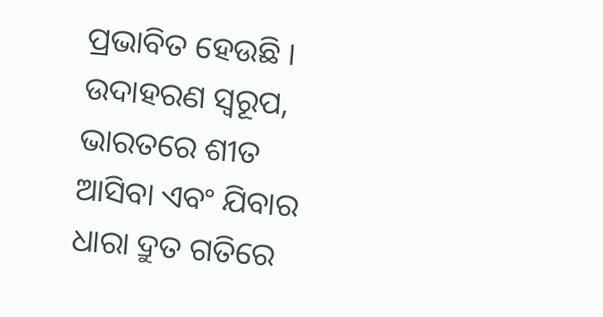ପ୍ରଭାବିତ ହେଉଛି । ଉଦାହରଣ ସ୍ୱରୂପ, ଭାରତରେ ଶୀତ ଆସିବା ଏବଂ ଯିବାର ଧାରା ଦ୍ରୁତ ଗତିରେ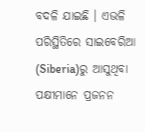ବଦଳି ଯାଇଛି । ଏଭଳି ପରିସ୍ଥିତିରେ ସାଇବେରିଆ (Siberia)ରୁ ଆସୁଥିବା ପକ୍ଷୀମାନେ ପ୍ରଜନନ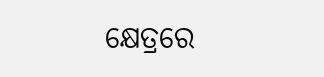କ୍ଷେତ୍ରରେ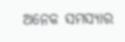ଅନେକ ସମସ୍ୟାର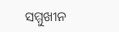ସମ୍ମୁଖୀନ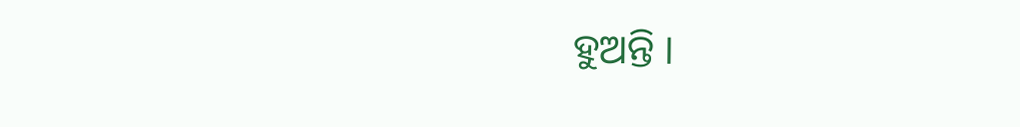ହୁଅନ୍ତି ।